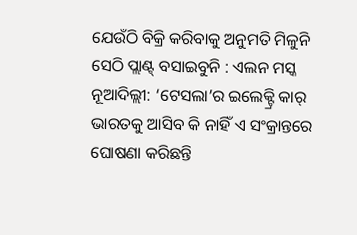ଯେଉଁଠି ବିକ୍ରି କରିବାକୁ ଅନୁମତି ମିଳୁନି ସେଠି ପ୍ଲାଣ୍ଟ୍ ବସାଇବୁନି : ଏଲନ ମସ୍କ
ନୂଆଦିଲ୍ଲୀ: ‘ଟେସଲା’ର ଇଲେକ୍ଟ୍ରି କାର୍ ଭାରତକୁ ଆସିବ କି ନାହିଁ ଏ ସଂକ୍ରାନ୍ତରେ ଘୋଷଣା କରିଛନ୍ତି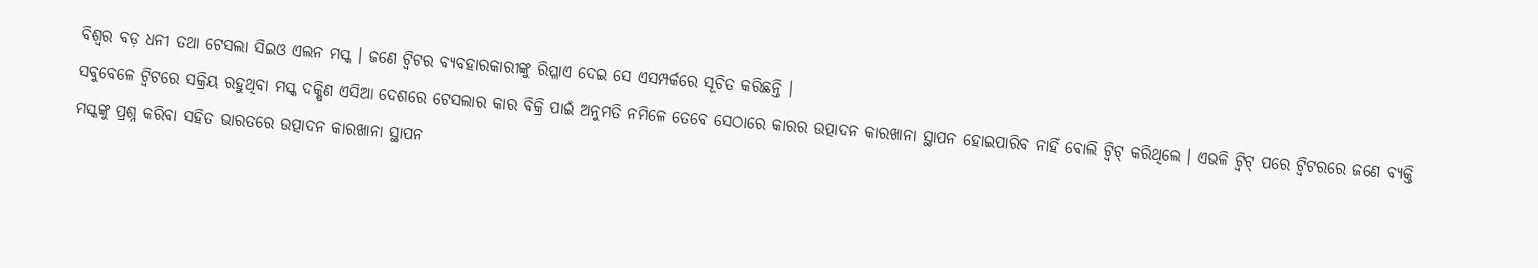ବିଶ୍ୱର ବଡ଼ ଧନୀ ତଥା ଟେସଲା ସିଇଓ ଏଲନ ମସ୍କ । ଜଣେ ଟ୍ୱିଟର ବ୍ୟବହାରକାରୀଙ୍କୁ ରିପ୍ଳାଏ ଦେଇ ସେ ଏସମ୍ପର୍କରେ ସୂଚିତ କରିଛନ୍ତି ।
ସବୁବେଳେ ଟ୍ୱିଟରେ ସକ୍ରିୟ ରହୁଥିବା ମସ୍କ ଦକ୍ଷିଣ ଏସିଆ ଦେଶରେ ଟେସଲାର କାର ବିକ୍ରି ପାଇଁ ଅନୁମତି ନମିଳେ ତେବେ ସେଠାରେ କାରର ଉତ୍ପାଦନ କାରଖାନା ସ୍ଥାପନ ହୋଇପାରିବ ନାହିଁ ବୋଲି ଟ୍ୱିଟ୍ କରିଥିଲେ । ଏଭଳି ଟ୍ୱିଟ୍ ପରେ ଟ୍ୱିଟରରେ ଜଣେ ବ୍ୟକ୍ତି ମସ୍କଙ୍କୁ ପ୍ରଶ୍ନ କରିବା ସହିତ ଭାରତରେ ଉତ୍ପାଦନ କାରଖାନା ସ୍ଥାପନ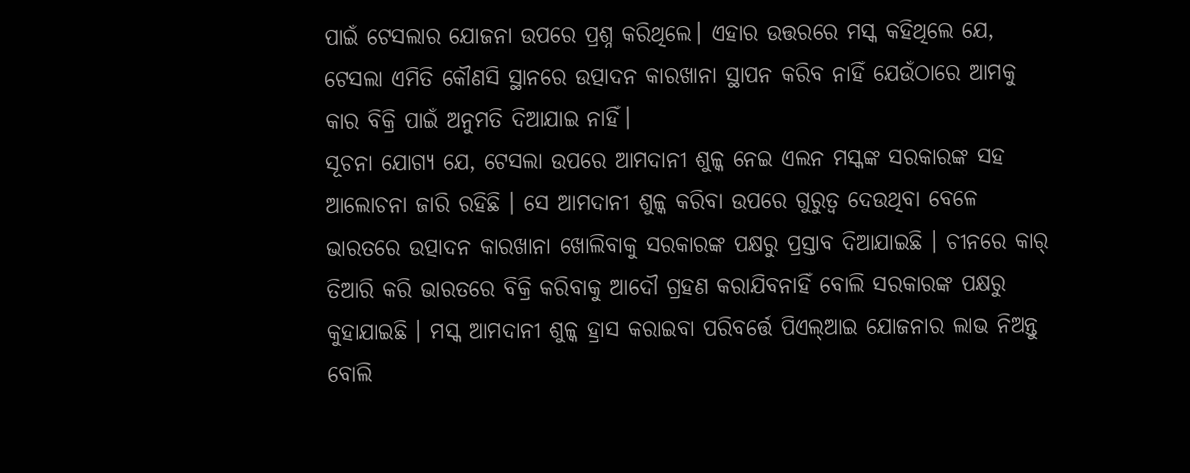ପାଇଁ ଟେସଲାର ଯୋଜନା ଉପରେ ପ୍ରଶ୍ନ କରିଥିଲେ। ଏହାର ଉତ୍ତରରେ ମସ୍କ କହିଥିଲେ ଯେ, ଟେସଲା ଏମିତି କୌଣସି ସ୍ଥାନରେ ଉତ୍ପାଦନ କାରଖାନା ସ୍ଥାପନ କରିବ ନାହିଁ ଯେଉଁଠାରେ ଆମକୁ କାର ବିକ୍ରି ପାଇଁ ଅନୁମତି ଦିଆଯାଇ ନାହିଁ।
ସୂଚନା ଯୋଗ୍ୟ ଯେ, ଟେସଲା ଉପରେ ଆମଦାନୀ ଶୁଳ୍କ ନେଇ ଏଲନ ମସ୍କଙ୍କ ସରକାରଙ୍କ ସହ ଆଲୋଚନା ଜାରି ରହିଛି । ସେ ଆମଦାନୀ ଶୁଳ୍କ କରିବା ଉପରେ ଗୁରୁତ୍ୱ ଦେଉଥିବା ବେଳେ ଭାରତରେ ଉତ୍ପାଦନ କାରଖାନା ଖୋଲିବାକୁ ସରକାରଙ୍କ ପକ୍ଷରୁ ପ୍ରସ୍ତାବ ଦିଆଯାଇଛି । ଚୀନରେ କାର୍ ତିଆରି କରି ଭାରତରେ ବିକ୍ରି କରିବାକୁ ଆଦୌ ଗ୍ରହଣ କରାଯିବନାହିଁ ବୋଲି ସରକାରଙ୍କ ପକ୍ଷରୁ କୁହାଯାଇଛି । ମସ୍କ ଆମଦାନୀ ଶୁଳ୍କ ହ୍ରାସ କରାଇବା ପରିବର୍ତ୍ତେ ପିଏଲ୍ଆଇ ଯୋଜନାର ଲାଭ ନିଅନ୍ତୁ ବୋଲି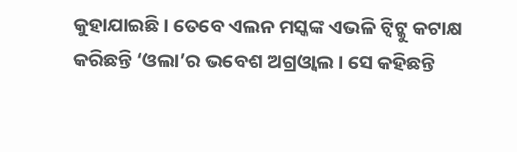କୁହାଯାଇଛି । ତେବେ ଏଲନ ମସ୍କଙ୍କ ଏଭଳି ଟ୍ୱିଟ୍କୁ କଟାକ୍ଷ କରିଛନ୍ତି ‘ଓଲା’ର ଭବେଶ ଅଗ୍ରଓ୍ୱାଲ । ସେ କହିଛନ୍ତି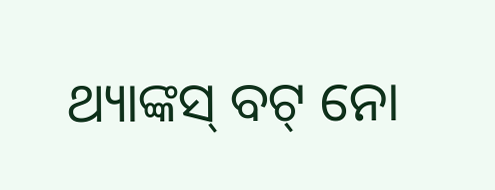ଥ୍ୟାଙ୍କସ୍ ବଟ୍ ନୋ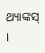ଥ୍ୟାଙ୍କସ୍ ।